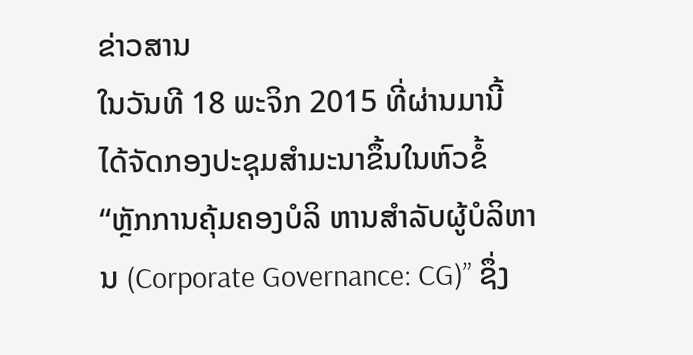ຂ່າວສານ
ໃນວັນທີ 18 ພະຈິກ 2015 ທີ່ຜ່ານມານີ້ ໄດ້ຈັດກອງປະຊຸມສໍາມະນາຂຶ້ນໃນຫົວຂໍ້ “ຫຼັກການຄຸ້ມຄອງບໍລິ ຫານສຳລັບຜູ້ບໍລິຫານ (Corporate Governance: CG)” ຊຶ່ງ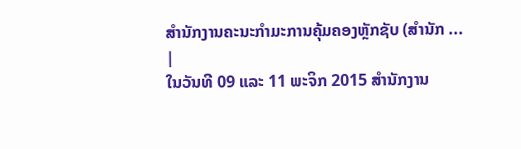ສຳນັກງານຄະນະກຳມະການຄຸ້ມຄອງຫຼັກຊັບ (ສຳນັກ ... |
ໃນວັນທີ 09 ແລະ 11 ພະຈິກ 2015 ສຳນັກງານ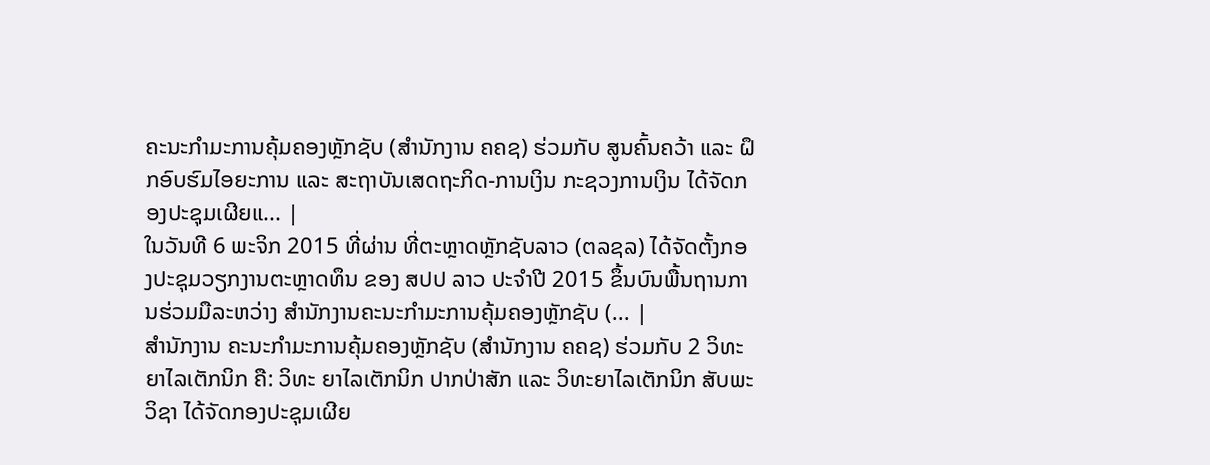ຄະນະກຳມະການຄຸ້ມຄອງຫຼັກຊັບ (ສຳນັກງານ ຄຄຊ) ຮ່ວມກັບ ສູນຄົ້ນຄວ້າ ແລະ ຝຶກອົບຮົມໄອຍະການ ແລະ ສະຖາບັນເສດຖະກິດ-ການເງິນ ກະຊວງການເງິນ ໄດ້ຈັດກອງປະຊຸມເຜີຍແ... |
ໃນວັນທີ 6 ພະຈິກ 2015 ທີ່ຜ່ານ ທີ່ຕະຫຼາດຫຼັກຊັບລາວ (ຕລຊລ) ໄດ້ຈັດຕັ້ງກອງປະຊຸມວຽກງານຕະຫຼາດທຶນ ຂອງ ສປປ ລາວ ປະຈຳປີ 2015 ຂຶ້ນບົນພື້ນຖານການຮ່ວມມືລະຫວ່າງ ສຳນັກງານຄະນະກໍາມະການຄຸ້ມຄອງຫຼັກຊັບ (... |
ສຳນັກງານ ຄະນະກຳມະການຄຸ້ມຄອງຫຼັກຊັບ (ສຳນັກງານ ຄຄຊ) ຮ່ວມກັບ 2 ວິທະຍາໄລເຕັກນິກ ຄື: ວິທະ ຍາໄລເຕັກນິກ ປາກປ່າສັກ ແລະ ວິທະຍາໄລເຕັກນິກ ສັບພະວິຊາ ໄດ້ຈັດກອງປະຊຸມເຜີຍ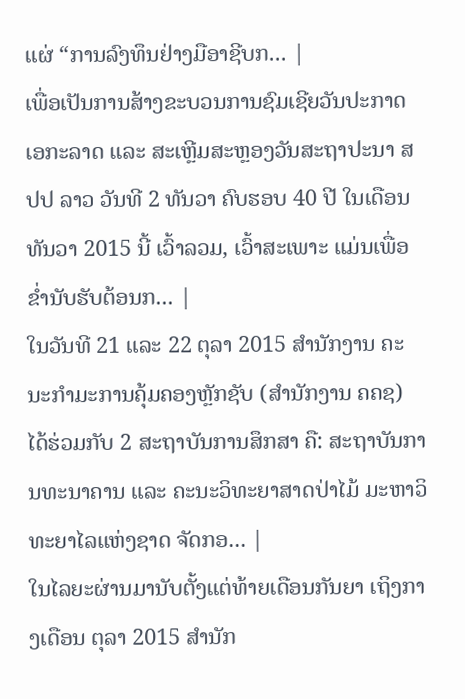ແຜ່ “ການລົງທຶນຢ່າງມືອາຊີບກ... |
ເພື່ອເປັນການສ້າງຂະບວນການຊົມເຊີຍວັນປະກາດເອກະລາດ ແລະ ສະເຫຼີມສະຫຼອງວັນສະຖາປະນາ ສປປ ລາວ ວັນທີ 2 ທັນວາ ຄົບຮອບ 40 ປີ ໃນເດືອນ ທັນວາ 2015 ນີ້ ເວົ້າລວມ, ເວົ້າສະເພາະ ແມ່ນເພື່ອຂ່ຳນັບຮັບຕ້ອນກ... |
ໃນວັນທີ 21 ແລະ 22 ຕຸລາ 2015 ສຳນັກງານ ຄະນະກຳມະການຄຸ້ມຄອງຫຼັກຊັບ (ສຳນັກງານ ຄຄຊ) ໄດ້ຮ່ວມກັບ 2 ສະຖາບັນການສຶກສາ ຄື: ສະຖາບັນການທະນາຄານ ແລະ ຄະນະວິທະຍາສາດປ່າໄມ້ ມະຫາວິທະຍາໄລແຫ່ງຊາດ ຈັດກອ... |
ໃນໄລຍະຜ່ານມານັບຕັ້ງແຕ່ທ້າຍເດືອນກັນຍາ ເຖິງກາງເດືອນ ຕຸລາ 2015 ສຳນັກ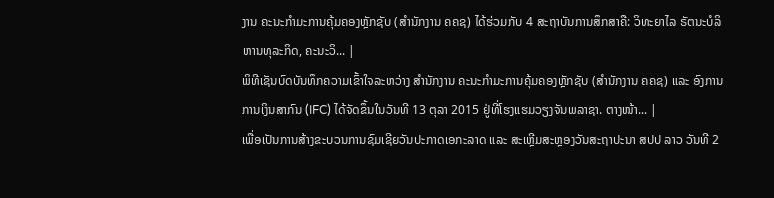ງານ ຄະນະກຳມະການຄຸ້ມຄອງຫຼັກຊັບ (ສຳນັກງານ ຄຄຊ) ໄດ້ຮ່ວມກັບ 4 ສະຖາບັນການສຶກສາຄື: ວິທະຍາໄລ ຣັຕນະບໍລິຫານທຸລະກິດ, ຄະນະວິ... |
ພິທີເຊັນບົດບັນທຶກຄວາມເຂົ້າໃຈລະຫວ່າງ ສຳນັກງານ ຄະນະກຳມະການຄຸ້ມຄອງຫຼັກຊັບ (ສໍານັກງານ ຄຄຊ) ແລະ ອົງການການເງິນສາກົນ (IFC) ໄດ້ຈັດຂຶ້ນໃນວັນທີ 13 ຕຸລາ 2015 ຢູ່ທີ່ໂຮງແຮມວຽງຈັນພລາຊາ. ຕາງໜ້າ... |
ເພື່ອເປັນການສ້າງຂະບວນການຊົມເຊີຍວັນປະກາດເອກະລາດ ແລະ ສະເຫຼີມສະຫຼອງວັນສະຖາປະນາ ສປປ ລາວ ວັນທີ 2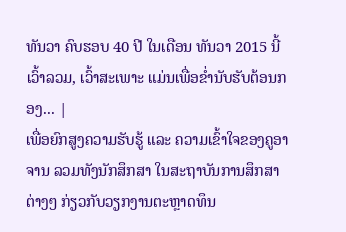ທັນວາ ຄົບຮອບ 40 ປີ ໃນເດືອນ ທັນວາ 2015 ນີ້ ເວົ້າລວມ, ເວົ້າສະເພາະ ແມ່ນເພື່ອຂ່ຳນັບຮັບຕ້ອນກອງ... |
ເພື່ອຍົກສູງຄວາມຮັບຮູ້ ແລະ ຄວາມເຂົ້າໃຈຂອງຄູອາຈານ ລວມທັງນັກສຶກສາ ໃນສະຖາບັນການສຶກສາຕ່າງໆ ກ່ຽວກັບວຽກງານຕະຫຼາດທຶນ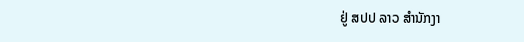ຢູ່ ສປປ ລາວ ສຳນັກງາ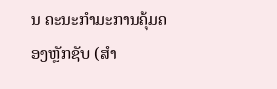ນ ຄະນະກຳມະການຄຸ້ມຄອງຫຼັກຊັບ (ສຳ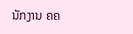ນັກງານ ຄຄ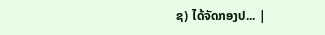ຊ) ໄດ້ຈັດກອງປ... |